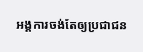អង្គការចង់តែឲ្យប្រជាជន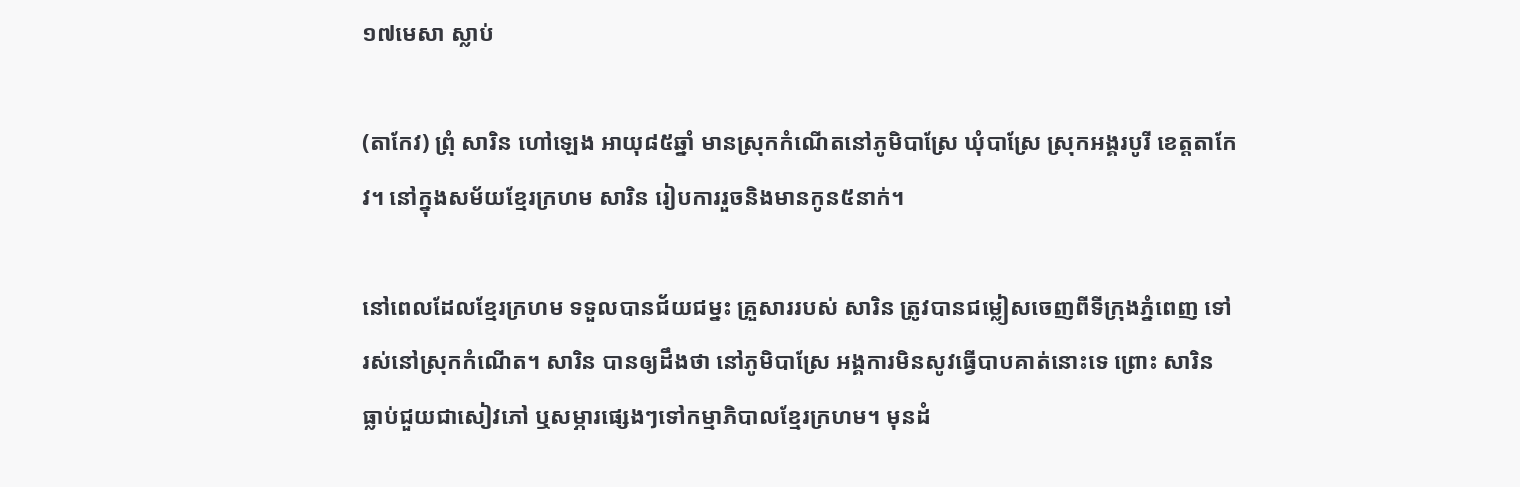១៧មេសា ស្លាប់

(តាកែវ) ព្រុំ សារិន ហៅឡេង អាយុ៨៥ឆ្នាំ មានស្រុកកំណើតនៅភូមិបាស្រែ ឃុំបាស្រែ ស្រុកអង្គរបូរី ខេត្តតាកែវ។ នៅក្នុងសម័យខ្មែរក្រហម សារិន រៀបការរួចនិងមានកូន៥នាក់។

នៅពេលដែលខ្មែរក្រហម ទទួលបានជ័យជម្នះ គ្រួសាររបស់ សារិន ត្រូវបានជម្លៀសចេញពីទីក្រុងភ្នំពេញ ទៅរស់នៅស្រុកកំណើត។ សារិន បានឲ្យដឹងថា នៅភូមិបាស្រែ អង្គការមិនសូវធ្វើបាបគាត់នោះទេ ព្រោះ សារិន ធ្លាប់ជួយជាសៀវភៅ ឬសម្ភារផ្សេងៗទៅកម្មាភិបាលខ្មែរក្រហម។ មុនដំ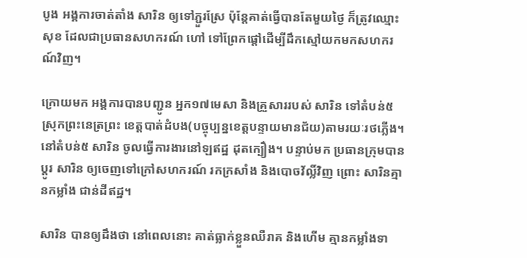បូង អង្គការចាត់តាំង សារិន ឲ្យទៅភ្ជួរស្រែ ប៉ុន្តែគាត់ធ្វើបានតែមួយថ្ងៃ ក៏ត្រូវឈ្មោះ សុខ ដែលជាប្រធានសហករណ៍ ហៅ ទៅព្រែកផ្ដៅដើម្បីដឹកស្មៅយកមកសហករណ៍វិញ។

ក្រោយមក អង្គការបានបញ្ជូន អ្នក១៧មេសា និងគ្រួសាររបស់ សារិន ទៅតំបន់៥ ស្រុកព្រះនេត្រព្រះ ខេត្តបាត់ដំបង(បច្ចុប្បន្នខេត្តបន្ទាយមានជ័យ)តាមរយៈរថភ្លើង។ នៅតំបន់៥ សារិន ចូលធ្វើការងារនៅឡឥដ្ឋ ដុតក្បឿង។ បន្ទាប់មក ប្រធានក្រុមបានប្ដូរ សារិន ឲ្យចេញទៅក្រៅសហករណ៍ រកក្រសាំង និងបោចវ័ល្លិ៍វិញ ព្រោះ សារិនគ្មានកម្លាំង ជាន់ដីឥដ្ឋ។

សារិន បានឲ្យដឹងថា នៅពេលនោះ គាត់ធ្លាក់ខ្លួនឈឺរាគ និងហើម គ្មានកម្លាំងទា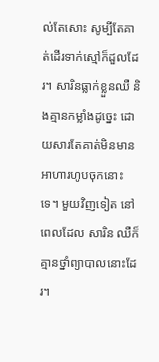ល់តែសោះ សូម្បីតែគាត់ដើរទាក់ស្មៅក៏ដួលដែរ។ សារិនធ្លាក់ខ្លួនឈឺ និងគ្មានកម្លាំងដូច្នេះ ដោយសារតែគាត់មិនមានអាហារហូបចុកនោះទេ។ មួយវិញទៀត នៅពេលដែល សារិន ឈឺក៏គ្មានថ្នាំព្យាបាលនោះដែរ។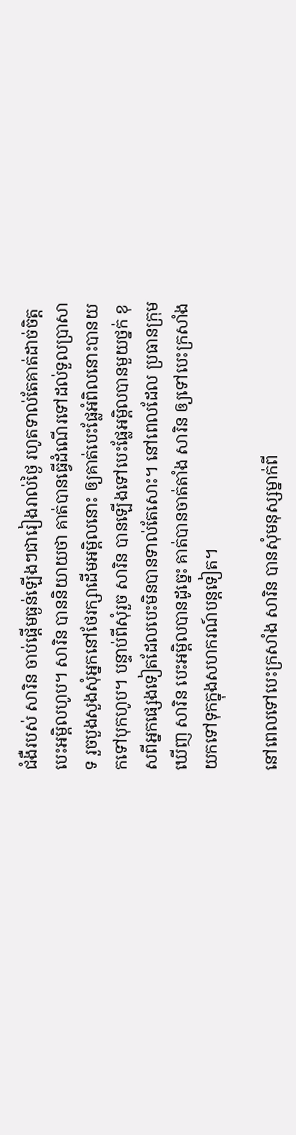ជំងឺរបស់ សារិន ចាប់ផ្ដើមធ្ងន់ឡើងៗជារៀងរាល់ថ្ងៃ រហូតទាល់តែគាត់ដាច់ចិត្តបេះអម្ពិលហូប។ សារិន បាននិយាយថា គាត់បានធ្វើដំណើរទៅដល់ទួលប្រាសាទ រួចបួងសួងសុំអ្នកនៅថែរក្សាដើមអម្ពិលនោះ ឲ្យគាត់បេះផ្លែអំពិលនោះបានយកទៅបុកហូប។ បន្ទាប់ពីសុំរួច សារិន បានឡើងទៅបេះផ្លែអម្ពិលបានមួយថ្នក់ ខុសពីអ្នកផ្សេងទៀតដែលបេះមិនបានទាល់តែសោះ។ នៅពេលដែល ប្រធានក្រុមឃើញ សារិន បេះអម្ពិលបានដូច្នេះ គាត់បានចាត់តាំង សារិន ឲ្យទៅបេះក្រសាំងយកទៅទុកក្នុងសហករណ៍បន្តទៀត។

នៅពេលទៅបេះក្រសាំង សារិន បានសុំមនុស្សម្នាក់ពី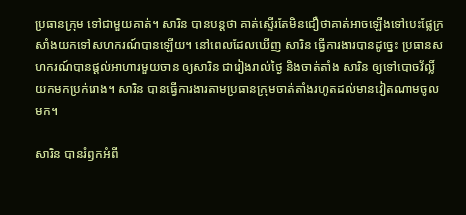ប្រធានក្រុម ទៅជាមួយគាត់។ សារិន បានបន្តថា គាត់ស្ទើរតែមិនជឿថាគាត់អាចឡើងទៅបេះផ្លែក្រសាំងយកទៅសហករណ៍បានឡើយ។ នៅពេលដែលឃើញ សារិន ធ្វើការងារបានដូច្នេះ ប្រធានសហករណ៍បានផ្ដល់អាហារមួយចាន ឲ្យសារិន ជារៀងរាល់ថ្ងៃ និងចាត់តាំង សារិន ឲ្យទៅបោចវ័ល្លិ៍យកមកប្រក់រោង។ សារិន បានធ្វើការងារតាមប្រធានក្រុមចាត់តាំងរហូតដល់មានវៀតណាមចូលមក។

សារិន បានរំឭកអំពី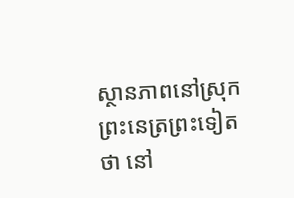ស្ថានភាពនៅស្រុកព្រះនេត្រព្រះទៀតថា នៅ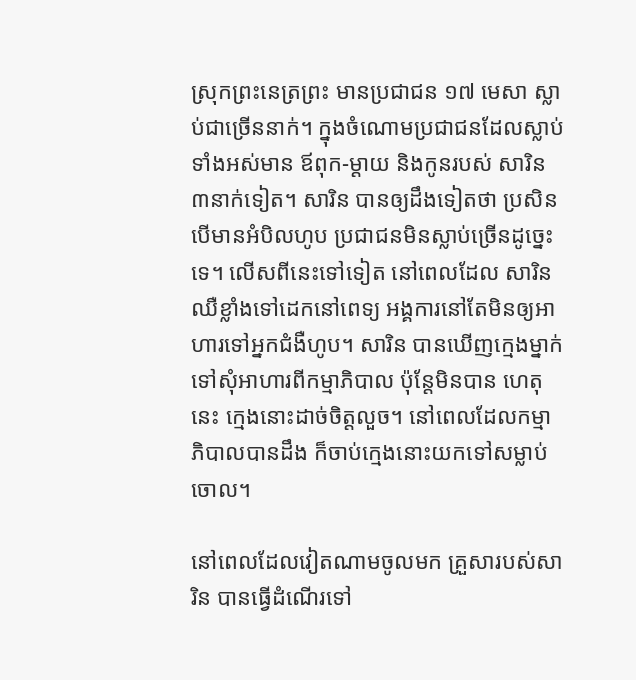ស្រុកព្រះនេត្រព្រះ មានប្រជាជន ១៧ មេសា ស្លាប់ជាច្រើននាក់។ ក្នុងចំណោមប្រជាជនដែលស្លាប់ទាំងអស់មាន ឪពុក-ម្ដាយ និងកូនរបស់ សារិន ៣នាក់ទៀត។ សារិន បានឲ្យដឹងទៀតថា ប្រសិនបើមានអំបិលហូប ប្រជាជនមិនស្លាប់ច្រើនដូច្នេះទេ។ លើសពីនេះទៅទៀត នៅពេលដែល សារិន ឈឺខ្លាំងទៅដេកនៅពេទ្យ អង្គការនៅតែមិនឲ្យអាហារទៅអ្នកជំងឺហូប។ សារិន បានឃើញក្មេងម្នាក់ទៅសុំអាហារពីកម្មាភិបាល ប៉ុន្តែមិនបាន ហេតុនេះ ក្មេងនោះដាច់ចិត្តលួច។ នៅពេលដែលកម្មាភិបាលបានដឹង ក៏ចាប់ក្មេងនោះយកទៅសម្លាប់ចោល។

នៅពេលដែលវៀតណាមចូលមក គ្រួសារបស់សារិន បានធ្វើដំណើរទៅ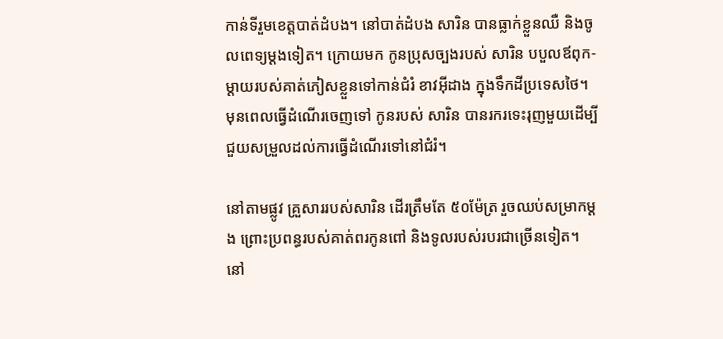កាន់ទីរួមខេត្តបាត់ដំបង។ នៅបាត់ដំបង សារិន បានធ្លាក់ខ្លួនឈឺ និងចូលពេទ្យម្ដងទៀត។ ក្រោយមក កូនប្រុសច្បងរបស់ សារិន បបួលឪពុក-ម្ដាយរបស់គាត់ភៀសខ្លួនទៅកាន់ជំរំ ខាវអ៊ីដាង ក្នុងទឹកដីប្រទេសថៃ។ មុនពេលធ្វើដំណើរចេញទៅ កូនរបស់ សារិន បានរករទេះរុញមួយដើម្បីជួយសម្រួលដល់ការធ្វើដំណើរទៅនៅជំរំ។

នៅតាមផ្លូវ គ្រួសាររបស់សារិន ដើរត្រឹមតែ ៥០ម៉ែត្រ រួចឈប់សម្រាកម្ដង ព្រោះប្រពន្ធរបស់គាត់ពរកូនពៅ និងទូលរបស់របរជាច្រើនទៀត។ នៅ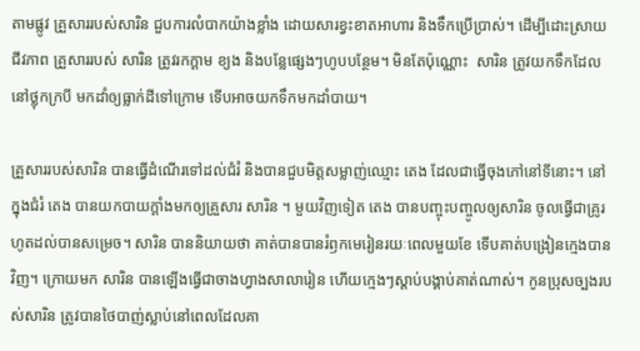តាមផ្លូវ គ្រួសាររបស់សារិន ជួបការលំបាកយ៉ាងខ្លាំង ដោយសារខ្វះខាតអាហារ និងទឹកប្រើប្រាស់។ ដើម្បីដោះស្រាយជីវភាព គ្រួសាររបស់ សារិន ត្រូវរកក្ដាម ខ្យង និងបន្លែផ្សេងៗហូបបន្ថែម។ មិនតែប៉ុណ្ណោះ  សារិន ត្រូវយកទឹកដែលនៅថ្លុកក្របី មកដាំឲ្យធ្លាក់ដីទៅក្រោម ទើបអាចយកទឹកមកដាំបាយ។

គ្រួសាររបស់សារិន បានធ្វើដំណើរទៅដល់ជំរំ និងបានជួបមិត្តសម្លាញ់ឈ្មោះ តេង ដែលជាធ្វើចុងភៅនៅទីនោះ។ នៅក្នុងជំរំ តេង បានយកបាយក្ដាំងមកឲ្យគ្រួសារ សារិន ។ មួយវិញទៀត តេង បានបញ្ចុះបញ្ចូលឲ្យសារិន ចូលធ្វើជាគ្រូរហូតដល់បានសម្រេច។ សារិន បាននិយាយថា គាត់បានបានរំឭកមេរៀនរយៈពេលមួយខែ ទើបគាត់បង្រៀនក្មេងបានវិញ។ ក្រោយមក សារិន បានឡើងធ្វើជាចាងហ្វាងសាលារៀន ហើយក្មេងៗស្ដាប់បង្គាប់គាត់ណាស់។ កូនប្រុសច្បងរបស់សារិន ត្រូវបានថៃបាញ់ស្លាប់នៅពេលដែលគា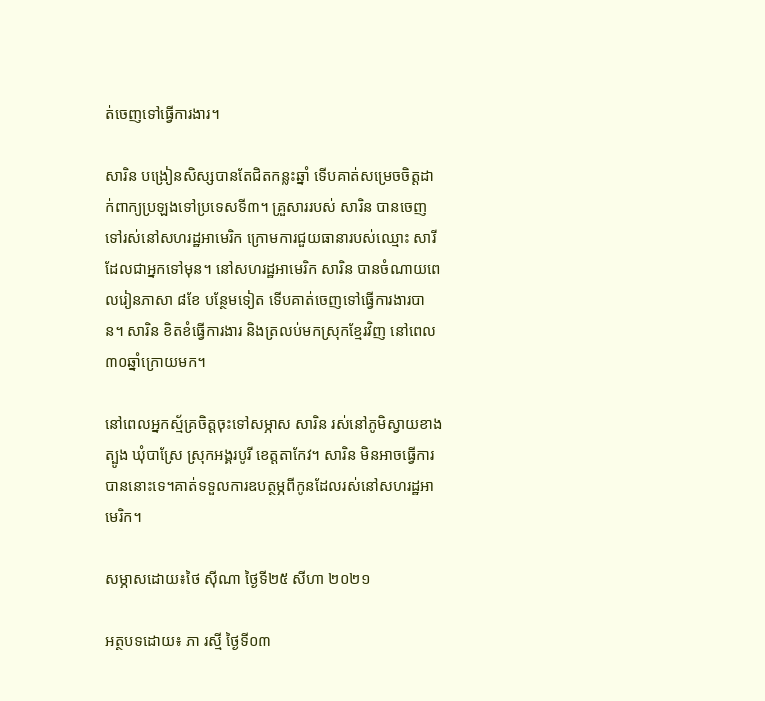ត់ចេញទៅធ្វើការងារ។

សារិន បង្រៀនសិស្សបានតែជិតកន្លះឆ្នាំ ទើបគាត់សម្រេចចិត្តដាក់ពាក្យប្រឡងទៅប្រទេសទី៣។ គ្រួសាររបស់ សារិន បានចេញទៅរស់នៅសហរដ្ឋអាមេរិក ក្រោមការជួយធានារបស់ឈ្មោះ សារី ដែលជាអ្នកទៅមុន។ នៅសហរដ្ឋអាមេរិក សារិន បានចំណាយពេលរៀនភាសា ៨ខែ បន្ថែមទៀត ទើបគាត់ចេញទៅធ្វើការងារបាន។ សារិន ខិតខំធ្វើការងារ និងត្រលប់មកស្រុកខ្មែរវិញ នៅពេល៣០ឆ្នាំក្រោយមក។

នៅពេលអ្នកស្ម័គ្រចិត្តចុះទៅសម្ភាស សារិន រស់នៅភូមិស្វាយខាងត្បូង ឃុំបាស្រែ ស្រុកអង្គរបូរី ខេត្តតាកែវ។ សារិន មិនអាចធ្វើការបាននោះទេ។គាត់ទទួលការឧបត្ថម្ភពីកូនដែលរស់នៅសហរដ្ឋអាមេរិក។

សម្ភាសដោយ៖ថៃ ស៊ីណា ថ្ងៃទី២៥ សីហា ២០២១

អត្ថបទដោយ៖ ភា រស្មី ថ្ងៃទី០៣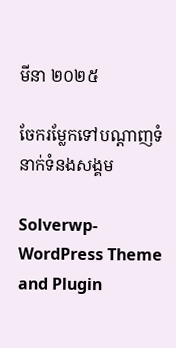មីនា ២០២៥

ចែករម្លែកទៅបណ្តាញទំនាក់ទំនងសង្គម

Solverwp- WordPress Theme and Plugin